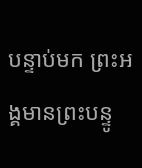បន្ទាប់មក ព្រះអង្គមានព្រះបន្ទូ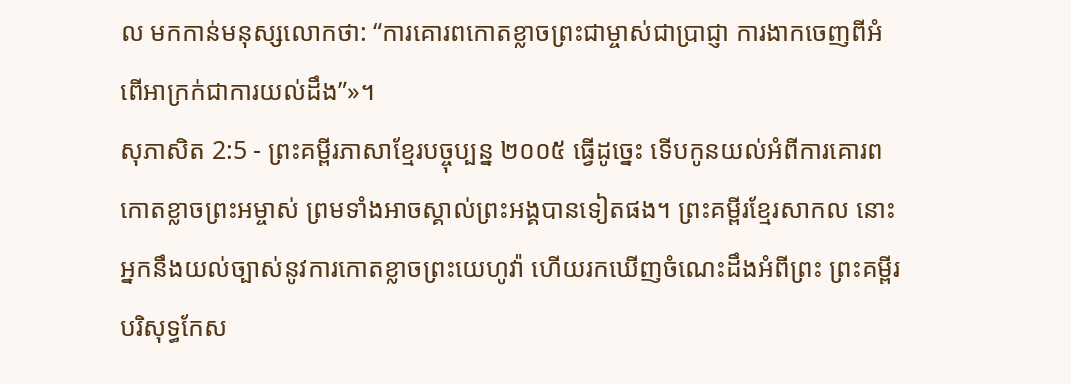ល មកកាន់មនុស្សលោកថា: “ការគោរពកោតខ្លាចព្រះជាម្ចាស់ជាប្រាជ្ញា ការងាកចេញពីអំពើអាក្រក់ជាការយល់ដឹង”»។
សុភាសិត 2:5 - ព្រះគម្ពីរភាសាខ្មែរបច្ចុប្បន្ន ២០០៥ ធ្វើដូច្នេះ ទើបកូនយល់អំពីការគោរព កោតខ្លាចព្រះអម្ចាស់ ព្រមទាំងអាចស្គាល់ព្រះអង្គបានទៀតផង។ ព្រះគម្ពីរខ្មែរសាកល នោះអ្នកនឹងយល់ច្បាស់នូវការកោតខ្លាចព្រះយេហូវ៉ា ហើយរកឃើញចំណេះដឹងអំពីព្រះ ព្រះគម្ពីរបរិសុទ្ធកែស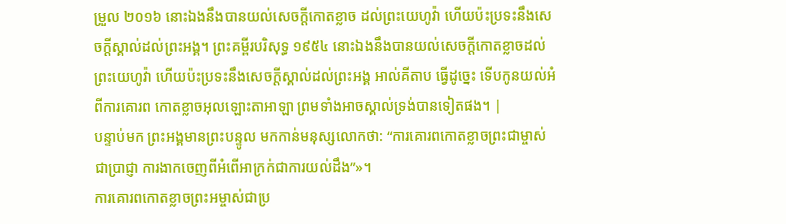ម្រួល ២០១៦ នោះឯងនឹងបានយល់សេចក្ដីកោតខ្លាច ដល់ព្រះយេហូវ៉ា ហើយប៉ះប្រទះនឹងសេចក្ដីស្គាល់ដល់ព្រះអង្គ។ ព្រះគម្ពីរបរិសុទ្ធ ១៩៥៤ នោះឯងនឹងបានយល់សេចក្ដីកោតខ្លាចដល់ព្រះយេហូវ៉ា ហើយប៉ះប្រទះនឹងសេចក្ដីស្គាល់ដល់ព្រះអង្គ អាល់គីតាប ធ្វើដូច្នេះ ទើបកូនយល់អំពីការគោរព កោតខ្លាចអុលឡោះតាអាឡា ព្រមទាំងអាចស្គាល់ទ្រង់បានទៀតផង។ |
បន្ទាប់មក ព្រះអង្គមានព្រះបន្ទូល មកកាន់មនុស្សលោកថា: “ការគោរពកោតខ្លាចព្រះជាម្ចាស់ជាប្រាជ្ញា ការងាកចេញពីអំពើអាក្រក់ជាការយល់ដឹង”»។
ការគោរពកោតខ្លាចព្រះអម្ចាស់ជាប្រ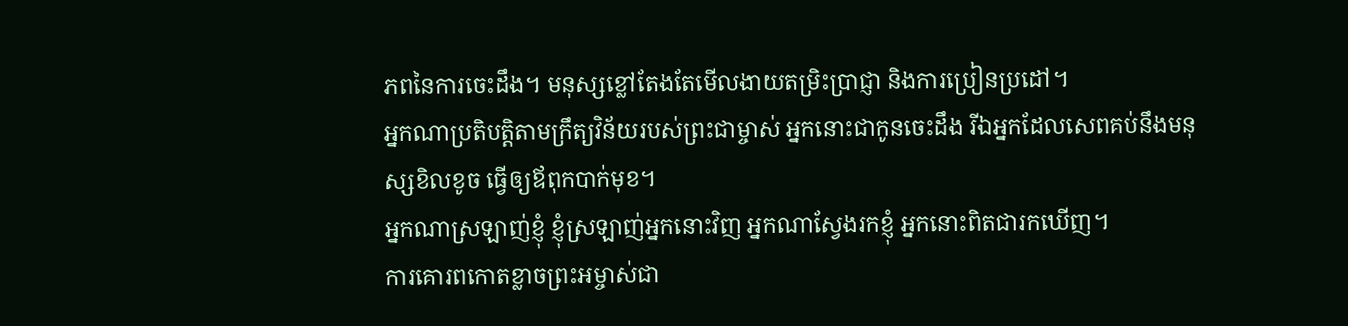ភពនៃការចេះដឹង។ មនុស្សខ្លៅតែងតែមើលងាយតម្រិះប្រាជ្ញា និងការប្រៀនប្រដៅ។
អ្នកណាប្រតិបត្តិតាមក្រឹត្យវិន័យរបស់ព្រះជាម្ចាស់ អ្នកនោះជាកូនចេះដឹង រីឯអ្នកដែលសេពគប់នឹងមនុស្សខិលខូច ធ្វើឲ្យឪពុកបាក់មុខ។
អ្នកណាស្រឡាញ់ខ្ញុំ ខ្ញុំស្រឡាញ់អ្នកនោះវិញ អ្នកណាស្វែងរកខ្ញុំ អ្នកនោះពិតជារកឃើញ។
ការគោរពកោតខ្លាចព្រះអម្ចាស់ជា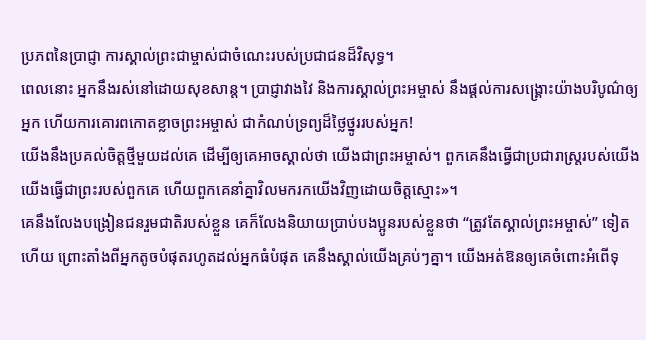ប្រភពនៃប្រាជ្ញា ការស្គាល់ព្រះជាម្ចាស់ជាចំណេះរបស់ប្រជាជនដ៏វិសុទ្ធ។
ពេលនោះ អ្នកនឹងរស់នៅដោយសុខសាន្ត។ ប្រាជ្ញាវាងវៃ និងការស្គាល់ព្រះអម្ចាស់ នឹងផ្ដល់ការសង្គ្រោះយ៉ាងបរិបូណ៌ឲ្យអ្នក ហើយការគោរពកោតខ្លាចព្រះអម្ចាស់ ជាកំណប់ទ្រព្យដ៏ថ្លៃថ្នូររបស់អ្នក!
យើងនឹងប្រគល់ចិត្តថ្មីមួយដល់គេ ដើម្បីឲ្យគេអាចស្គាល់ថា យើងជាព្រះអម្ចាស់។ ពួកគេនឹងធ្វើជាប្រជារាស្ត្ររបស់យើង យើងធ្វើជាព្រះរបស់ពួកគេ ហើយពួកគេនាំគ្នាវិលមករកយើងវិញដោយចិត្តស្មោះ»។
គេនឹងលែងបង្រៀនជនរួមជាតិរបស់ខ្លួន គេក៏លែងនិយាយប្រាប់បងប្អូនរបស់ខ្លួនថា “ត្រូវតែស្គាល់ព្រះអម្ចាស់” ទៀតហើយ ព្រោះតាំងពីអ្នកតូចបំផុតរហូតដល់អ្នកធំបំផុត គេនឹងស្គាល់យើងគ្រប់ៗគ្នា។ យើងអត់ឱនឲ្យគេចំពោះអំពើទុ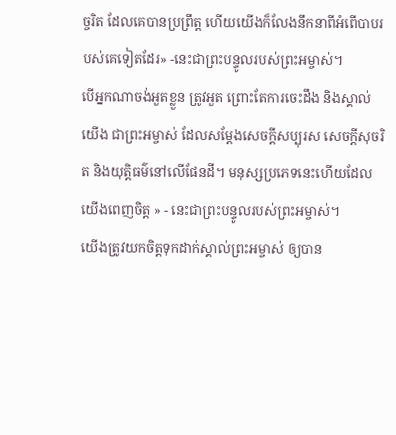ច្ចរិត ដែលគេបានប្រព្រឹត្ត ហើយយើងក៏លែងនឹកនាពីអំពើបាបរបស់គេទៀតដែរ» -នេះជាព្រះបន្ទូលរបស់ព្រះអម្ចាស់។
បើអ្នកណាចង់អួតខ្លួន ត្រូវអួត ព្រោះតែការចេះដឹង និងស្គាល់យើង ជាព្រះអម្ចាស់ ដែលសម្តែងសេចក្ដីសប្បុរស សេចក្ដីសុចរិត និងយុត្តិធម៌នៅលើផែនដី។ មនុស្សប្រភេទនេះហើយដែលយើងពេញចិត្ត » - នេះជាព្រះបន្ទូលរបស់ព្រះអម្ចាស់។
យើងត្រូវយកចិត្តទុកដាក់ស្គាល់ព្រះអម្ចាស់ ឲ្យបាន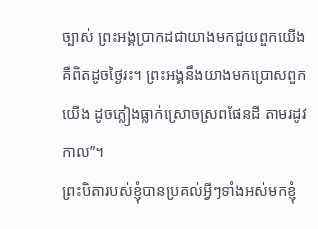ច្បាស់ ព្រះអង្គប្រាកដជាយាងមកជួយពួកយើង គឺពិតដូចថ្ងៃរះ។ ព្រះអង្គនឹងយាងមកប្រោសពួកយើង ដូចភ្លៀងធ្លាក់ស្រោចស្រពផែនដី តាមរដូវកាល”។
ព្រះបិតារបស់ខ្ញុំបានប្រគល់អ្វីៗទាំងអស់មកខ្ញុំ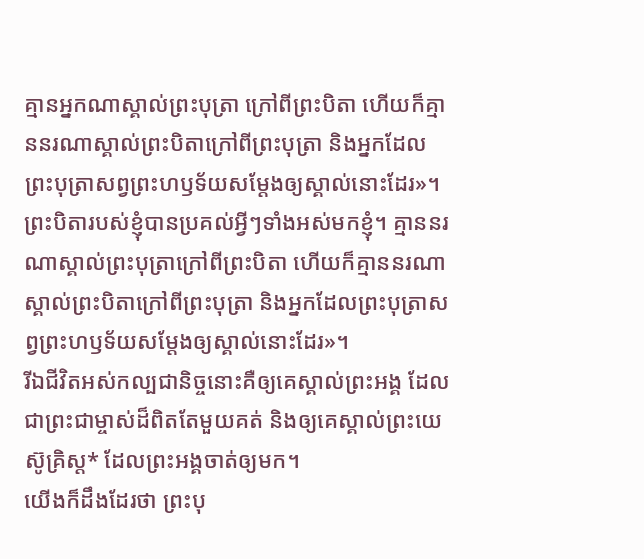គ្មានអ្នកណាស្គាល់ព្រះបុត្រា ក្រៅពីព្រះបិតា ហើយក៏គ្មាននរណាស្គាល់ព្រះបិតាក្រៅពីព្រះបុត្រា និងអ្នកដែលព្រះបុត្រាសព្វព្រះហឫទ័យសម្តែងឲ្យស្គាល់នោះដែរ»។
ព្រះបិតារបស់ខ្ញុំបានប្រគល់អ្វីៗទាំងអស់មកខ្ញុំ។ គ្មាននរណាស្គាល់ព្រះបុត្រាក្រៅពីព្រះបិតា ហើយក៏គ្មាននរណាស្គាល់ព្រះបិតាក្រៅពីព្រះបុត្រា និងអ្នកដែលព្រះបុត្រាសព្វព្រះហឫទ័យសម្តែងឲ្យស្គាល់នោះដែរ»។
រីឯជីវិតអស់កល្បជានិច្ចនោះគឺឲ្យគេស្គាល់ព្រះអង្គ ដែលជាព្រះជាម្ចាស់ដ៏ពិតតែមួយគត់ និងឲ្យគេស្គាល់ព្រះយេស៊ូគ្រិស្ត* ដែលព្រះអង្គចាត់ឲ្យមក។
យើងក៏ដឹងដែរថា ព្រះបុ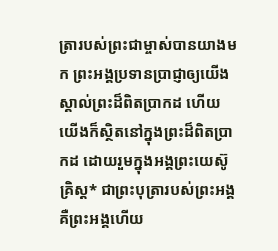ត្រារបស់ព្រះជាម្ចាស់បានយាងមក ព្រះអង្គប្រទានប្រាជ្ញាឲ្យយើងស្គាល់ព្រះដ៏ពិតប្រាកដ ហើយយើងក៏ស្ថិតនៅក្នុងព្រះដ៏ពិតប្រាកដ ដោយរួមក្នុងអង្គព្រះយេស៊ូគ្រិស្ត* ជាព្រះបុត្រារបស់ព្រះអង្គ គឺព្រះអង្គហើយ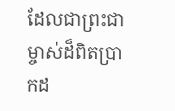ដែលជាព្រះជាម្ចាស់ដ៏ពិតប្រាកដ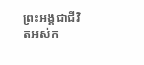ព្រះអង្គជាជីវិតអស់ក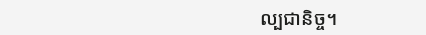ល្បជានិច្ច។